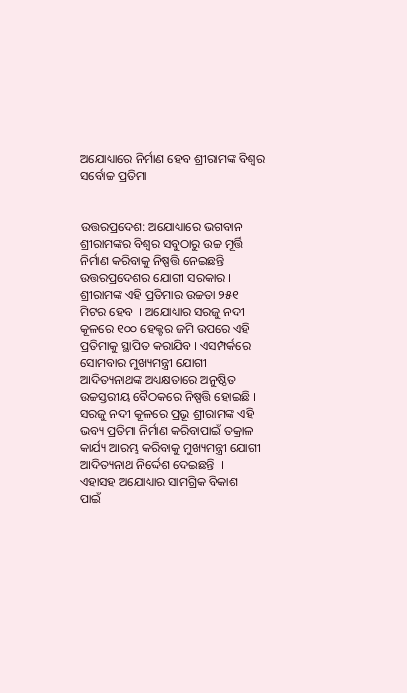ଅଯୋଧ୍ୟାରେ ନିର୍ମାଣ ହେବ ଶ୍ରୀରାମଙ୍କ ବିଶ୍ୱର ସର୍ବୋଚ୍ଚ ପ୍ରତିମା


ଉତ୍ତରପ୍ରଦେଶ: ଅଯୋଧ୍ୟାରେ ଭଗବାନ
ଶ୍ରୀରାମଙ୍କର ବିଶ୍ୱର ସବୁଠାରୁ ଉଚ୍ଚ ମୂର୍ତ୍ତି
ନିର୍ମାଣ କରିବାକୁ ନିଷ୍ପତ୍ତି ନେଇଛନ୍ତି
ଉତ୍ତରପ୍ରଦେଶର ଯୋଗୀ ସରକାର ।
ଶ୍ରୀରାମଙ୍କ ଏହି ପ୍ରତିମାର ଉଚ୍ଚତା ୨୫୧
ମିଟର ହେବ  । ଅଯୋଧ୍ୟାର ସରଜୁ ନଦୀ
କୂଳରେ ୧୦୦ ହେକ୍ଟର ଜମି ଉପରେ ଏହି
ପ୍ରତିମାକୁ ସ୍ଥାପିତ କରାଯିବ । ଏସମ୍ପର୍କରେ
ସୋମବାର ମୁଖ୍ୟମନ୍ତ୍ରୀ ଯୋଗୀ
ଆଦିତ୍ୟନାଥଙ୍କ ଅଧ୍ୟକ୍ଷତାରେ ଅନୁଷ୍ଠିତ
ଉଚ୍ଚସ୍ତରୀୟ ବୈଠକରେ ନିଷ୍ପତ୍ତି ହୋଇଛି ।
ସରଜୁ ନଦୀ କୂଳରେ ପ୍ରଭୂ ଶ୍ରୀରାମଙ୍କ ଏହି
ଭବ୍ୟ ପ୍ରତିମା ନିର୍ମାଣ କରିବାପାଇଁ ତକ୍ରାଳ
କାର୍ଯ୍ୟ ଆରମ୍ଭ କରିବାକୁ ମୁଖ୍ୟମନ୍ତ୍ରୀ ଯୋଗୀ
ଆଦିତ୍ୟନାଥ ନିର୍ଦ୍ଦେଶ ଦେଇଛନ୍ତି  ।
ଏହାସହ ଅଯୋଧ୍ୟାର ସାମଗ୍ରିକ ବିକାଶ
ପାଇଁ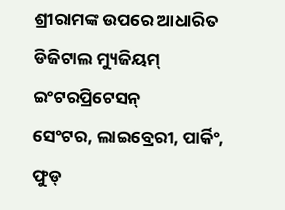ଶ୍ରୀରାମଙ୍କ ଉପରେ ଆଧାରିତ
ଡିଜିଟାଲ ମ୍ୟୁଜିୟମ୍ ଇଂଟରପ୍ରିଟେସନ୍
ସେଂଟର, ଲାଇବ୍ରେରୀ, ପାର୍କିଂ, ଫୁଡ୍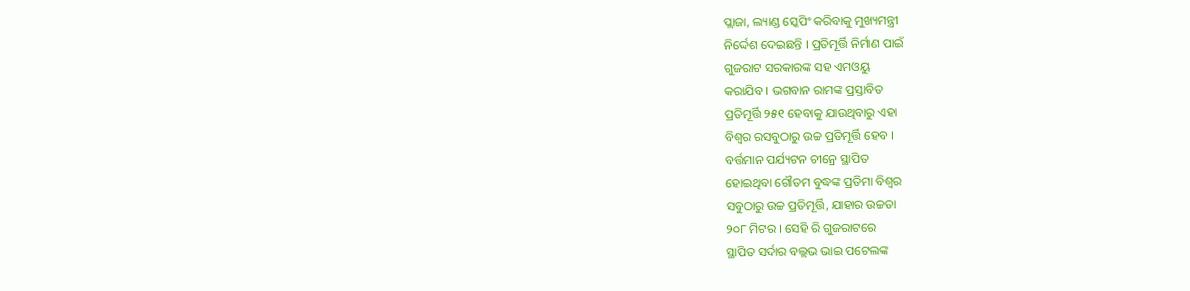ପ୍ଲାଜା, ଲ୍ୟାଣ୍ଡ ସ୍କେପିଂ କରିବାକୁ ମୁଖ୍ୟମନ୍ତ୍ରୀ
ନିର୍ଦ୍ଦେଶ ଦେଇଛନ୍ତି । ପ୍ରତିମୂର୍ତ୍ତି ନିର୍ମାଣ ପାଇଁ
ଗୁଜରାଟ ସରକାରଙ୍କ ସହ ଏମଓୟୁ
କରାଯିବ । ଭଗବାନ ରାମଙ୍କ ପ୍ରସ୍ତାବିତ
ପ୍ରତିମୂର୍ତ୍ତି ୨୫୧ ହେବାକୁ ଯାଉଥିବାରୁ ଏହା
ବିଶ୍ୱର ରସବୁଠାରୁ ଉଚ୍ଚ ପ୍ରତିମୂର୍ତ୍ତି ହେବ ।
ବର୍ତ୍ତମାନ ପର୍ଯ୍ୟଟନ ଚୀନ୍ରେ ସ୍ଥାପିତ
ହୋଇଥିବା ଗୌତମ ବୁଦ୍ଧଙ୍କ ପ୍ରତିମା ବିଶ୍ୱର
ସବୁଠାରୁ ଉଚ୍ଚ ପ୍ରତିମୂର୍ତ୍ତି, ଯାହାର ଉଚ୍ଚତା
୨୦୮ ମିଟର । ସେହି ରି ଗୁଜରାଟରେ
ସ୍ଥାପିତ ସର୍ଦାର ବଲ୍ଲଭ ଭାଇ ପଟେଲଙ୍କ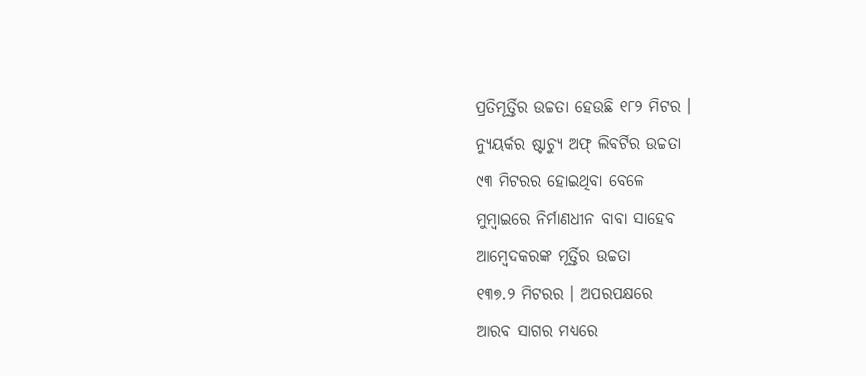ପ୍ରତିମୂର୍ତ୍ତିର ଉଚ୍ଚତା ହେଉଛି ୧୮୨ ମିଟର ।
ନ୍ୟୁୟର୍କର ଷ୍ଟାଚ୍ୟୁ ଅଫ୍ ଲିବର୍ଟିର ଉଚ୍ଚତା
୯୩ ମିଟରର ହୋଇଥିବା ବେଳେ
ମୁମ୍ବାଇରେ ନିର୍ମାଣଧୀନ ବାବା ସାହେବ
ଆମ୍ବେଦକରଙ୍କ ମୂର୍ତ୍ତିର ଉଚ୍ଚତା
୧୩୭.୨ ମିଟରର । ଅପରପକ୍ଷରେ
ଆରବ ସାଗର ମଧ୍ୟରେ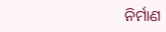ନିର୍ମାଣ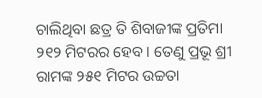ଚାଲିଥିବା ଛତ୍ର ତି ଶିବାଜୀଙ୍କ ପ୍ରତିମା
୨୧୨ ମିଟରର ହେବ । ତେଣୁ ପ୍ରଭୂ ଶ୍ରୀ
ରାମଙ୍କ ୨୫୧ ମିଟର ଉଚ୍ଚତା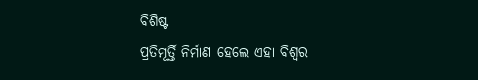ବିଶିଷ୍ଟ
ପ୍ରତିମୂର୍ତ୍ତି ନିର୍ମାଣ ହେଲେ ଏହା ବିଶ୍ୱର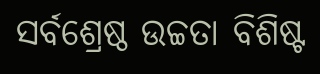ସର୍ବଶ୍ରେଷ୍ଠ ଉଚ୍ଚତା ବିଶିଷ୍ଟ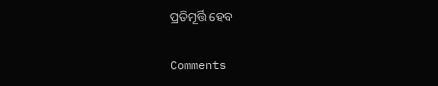ପ୍ରତିମୂର୍ତ୍ତି ହେବ

Comments